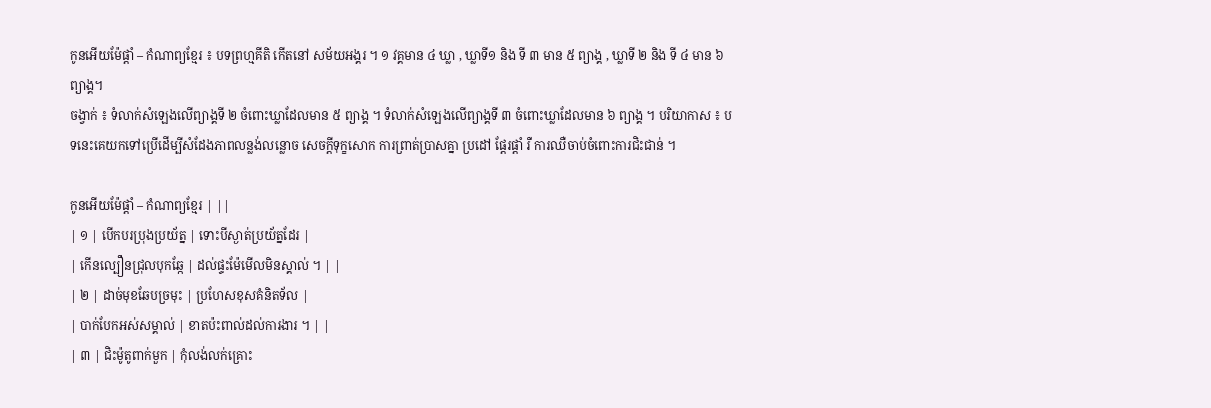កូនអើយម៉ែផ្តាំ – កំណាព្យខ្មែរ ៖ បទព្រហ្មគីតិ កើតនៅ សម័យអង្គរ ។ ១ វគ្គមាន ៤ ឃ្លា , ឃ្លាទី១ និង ទី ៣ មាន ៥ ព្យាង្គ , ឃ្លាទី ២ និង ទី ៤ មាន ៦ ព្យាង្គ។
ចង្វាក់ ៖ ទំលាក់សំឡេងលើព្យាង្គទី ២ ចំពោះឃ្លាដែលមាន ៥ ព្យាង្គ ។ ទំលាក់សំឡេងលើព្យាង្គទី ៣ ចំពោះឃ្លាដែលមាន ៦ ព្យាង្គ ។ បរិយាកាស ៖ បទនេះគេយកទៅប្រើដើម្បីសំដែងភាពលន្លង់លន្លោច សេចក្តីទុក្ខសោក ការព្រាត់ប្រាសគ្នា ប្រដៅ ផ្តែរផ្តាំ រឺ ការឈឺចាប់ចំពោះការជិះជាន់ ។

កូនអើយម៉ែផ្តាំ – កំណាព្យខ្មែរ | ||
| ១ | បើកបរប្រុងប្រយ័ត្ន | ទោះបីស្ងាត់ប្រយ័ត្នដែរ |
| កើនល្បឿនជ្រុលបុកឆ្កែ | ដល់ផ្ទះម៉ែមើលមិនស្គាល់ ។ | |
| ២ | ដាច់មុខឆែបច្រមុះ | ប្រហែសខុសគំនិតទ័ល |
| បាក់បែកអស់សម្គាល់ | ខាតប៉ះពាល់ដល់ការងារ ។ | |
| ៣ | ជិះម៉ូតូពាក់មួក | កុំលង់លក់គ្រោះ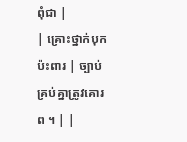ពុំជា |
| គ្រោះថ្នាក់បុកប៉ះពារ | ច្បាប់គ្រប់គ្នាត្រូវគោរព ។ | |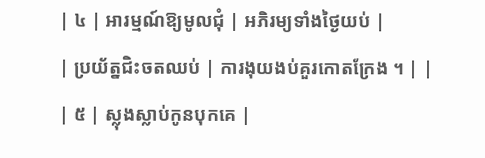| ៤ | អារម្មណ៍ឱ្យមូលជុំ | អភិរម្យទាំងថ្ងៃយប់ |
| ប្រយ័ត្នជិះចតឈប់ | ការងុយងប់គួរកោតក្រែង ។ | |
| ៥ | ស្លុងស្លាប់កូនបុកគេ |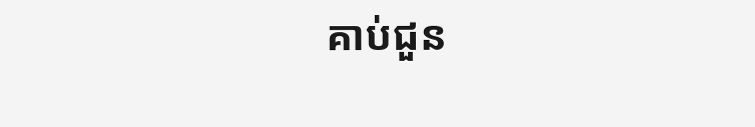គាប់ជួន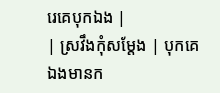រេគេបុកឯង |
| ស្រវឹងកុំសម្តែង | បុកគេឯងមានក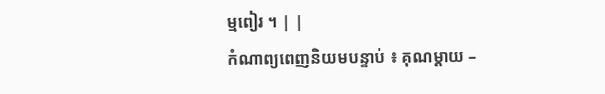ម្មពៀរ ។ | |
កំណាព្យពេញនិយមបន្ទាប់ ៖ គុណម្តាយ –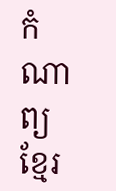កំណាព្យខ្មែរ